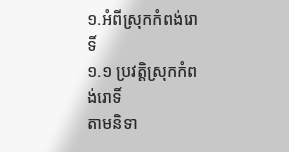១.អំពីស្រុកកំពង់រោទិ៍
១.១ ប្រវត្ដិស្រុកកំពង់រោទិ៍
តាមនិទា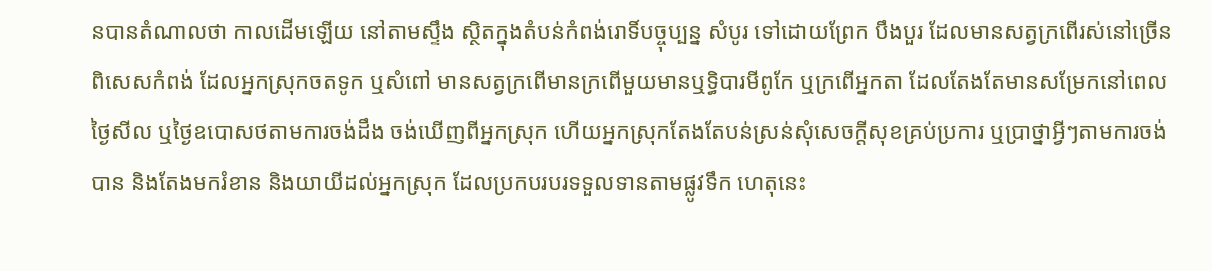នបានតំណាលថា កាលដើមឡើយ នៅតាមស្ទឹង ស្ថិតក្នុងតំបន់កំពង់រោទិ៍បច្ចុប្បន្ន សំបូរ ទៅដោយព្រែក បឹងបួរ ដែលមានសត្វក្រពើរស់នៅច្រើន ពិសេសកំពង់ ដែលអ្នកស្រុកចតទូក ឬសំពៅ មានសត្វក្រពើមានក្រពើមួយមានឬទ្ធិបារមីពូកែ ឬក្រពើអ្នកតា ដែលតែងតែមានសម្រែកនៅពេលថ្ងៃសីល ឬថ្ងៃឧបោសថតាមការចង់ដឹង ចង់ឃើញពីអ្នកស្រុក ហើយអ្នកស្រុកតែងតែបន់ស្រន់សុំសេចក្តីសុខគ្រប់ប្រការ ឬប្រាថ្នាអ្វីៗតាមការចង់បាន និងតែងមករំខាន និងយាយីដល់អ្នកស្រុក ដែលប្រកបរបរទទួលទានតាមផ្លូវទឹក ហេតុនេះ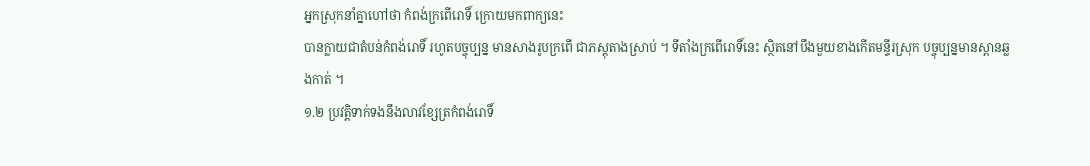អ្នកស្រុកនាំគ្នាហៅថា កំពង់ក្រពើរោទិ៍ ក្រោយមកពាក្យនេះ
បានក្លាយជាតំបន់កំពង់រោទិ៍ រហូតបច្ចុប្បន្ន មានសាងរូបក្រពើ ជាភស្ដុតាងស្រាប់ ។ ទីតាំងក្រពើរោទិ៍នេះ ស្ថិតនៅបឹងមួយខាងកើតមន្ទីរស្រុក បច្ចុប្បន្នមានស្ពានឆ្លងកាត់ ។
១.២ ប្រវត្ដិទាក់ទងនឹងលាវខ្សែត្រកំពង់រោទិ៍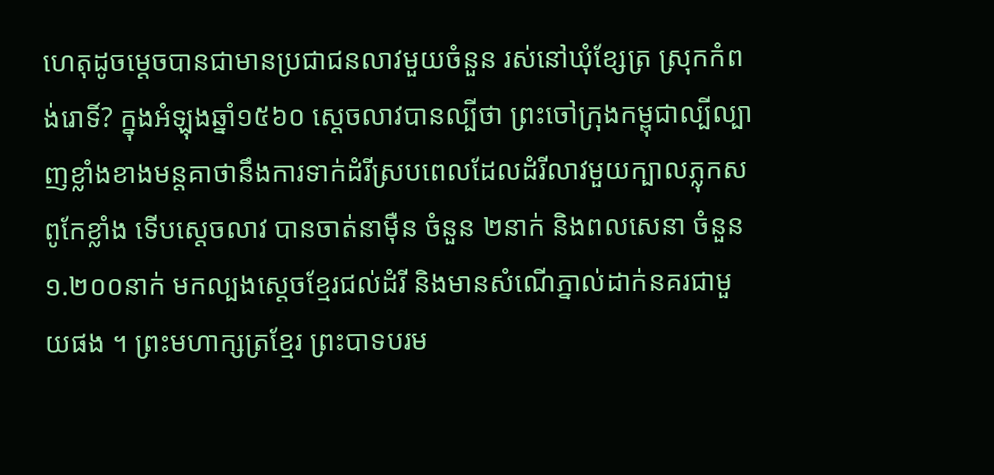ហេតុដូចម្ដេចបានជាមានប្រជាជនលាវមួយចំនួន រស់នៅឃុំខ្សែត្រ ស្រុកកំពង់រោទិ៍? ក្នុងអំឡុងឆ្នាំ១៥៦០ ស្ដេចលាវបានល្បីថា ព្រះចៅក្រុងកម្ពុជាល្បីល្បាញខ្លាំងខាងមន្ដគាថានឹងការទាក់ដំរីស្របពេលដែលដំរីលាវមួយក្បាលភ្លុកស ពូកែខ្លាំង ទើបស្ដេចលាវ បានចាត់នាម៉ឺន ចំនួន ២នាក់ និងពលសេនា ចំនួន ១.២០០នាក់ មកល្បងស្ដេចខ្មែរជល់ដំរី និងមានសំណើភ្នាល់ដាក់នគរជាមួយផង ។ ព្រះមហាក្សត្រខ្មែរ ព្រះបាទបរម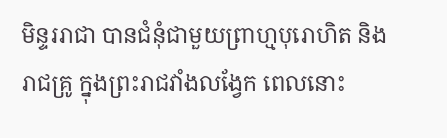មិន្ទររាជា បានជំនុំជាមួយព្រាហ្មបុរោហិត និងរាជគ្រូ ក្នុងព្រះរាជវាំងលង្វែក ពេលនោះ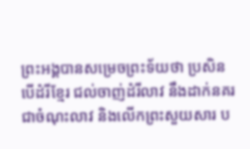ព្រះអង្គបានសម្រេចព្រះទ័យថា ប្រសិនបើដំរីខ្មែរ ជល់ចាញ់ដំរីលាវ នឹងដាក់នគរជាចំណុះលាវ និងលើកព្រះសួយសារ ប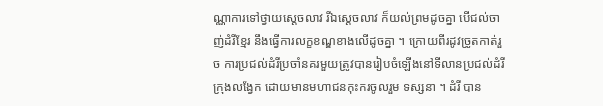ណ្ណាការទៅថ្វាយស្ដេចលាវ រីឯសេ្ដចលាវ ក៏យល់ព្រមដូចគ្នា បើជល់ចាញ់ដំរីខ្មែរ នឹងធ្វើការលក្ខខណ្ឌខាងលើដូចគ្នា ។ ក្រោយពីរដូវច្រូតកាត់រួច ការប្រជល់ដំរីប្រចាំនគរមួយត្រូវបានរៀបចំឡើងនៅទីលានប្រជល់ដំរី ក្រុងលង្វែក ដោយមានមហាជនកុះករចូលរួម ទស្សនា ។ ដំរី បាន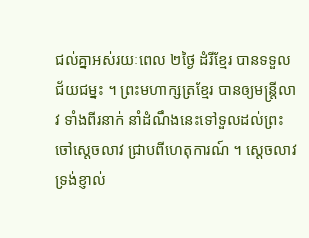ជល់គ្នាអស់រយៈពេល ២ថ្ងៃ ដំរីខ្មែរ បានទទួលជ័យជម្នះ ។ ព្រះមហាក្សត្រខ្មែរ បានឲ្យមន្រ្ដីលាវ ទាំងពីរនាក់ នាំដំណឹងនេះទៅទួលដល់ព្រះចៅស្ដេចលាវ ជ្រាបពីហេតុការណ៍ ។ ស្ដេចលាវ ទ្រង់ខ្ញាល់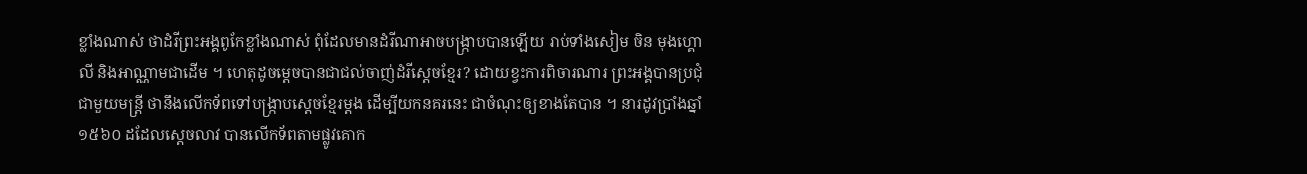ខ្លាំងណាស់ ថាដំរីព្រះអង្គពូកែខ្លាំងណាស់ ពុំដែលមានដំរីណាអាចបង្រ្កាបបានឡើយ រាប់ទាំងសៀម ចិន មុងហ្គោលី និងអាណ្ណាមជាដើម ។ ហេតុដូចម្ដេចបានជាជល់ចាញ់ដំរីស្ដេចខ្មែរ? ដោយខ្វះការពិចារណារ ព្រះអង្គបានប្រជុំជាមួយមន្រ្ដី ថានឹងលើកទ័ពទៅបង្រ្កាបស្ដេចខ្មែរម្ដង ដើម្បីយកនគរនេះ ជាចំណុះឲ្យខាងតែបាន ។ នារដូវប្រាំងឆ្នាំ១៥៦០ ដដែលស្ដេចលាវ បានលើកទ័ពតាមផ្លូវគោក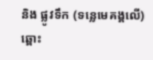និង ផ្លូវទឹក (ទន្លេមេគង្គលើ) ឆ្ពោះ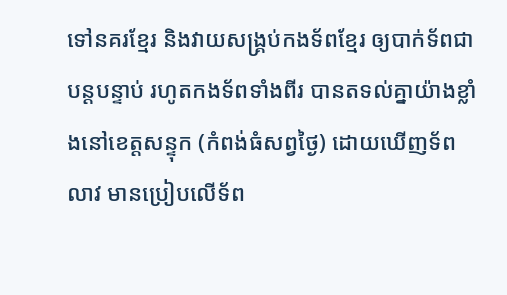ទៅនគរខ្មែរ និងវាយសង្រ្គប់កងទ័ពខ្មែរ ឲ្យបាក់ទ័ពជាបន្ដបន្ទាប់ រហូតកងទ័ពទាំងពីរ បានតទល់គ្នាយ៉ាងខ្លាំងនៅខេត្ដសន្ទុក (កំពង់ធំសព្វថ្ងៃ) ដោយឃើញទ័ពលាវ មានប្រៀបលើទ័ព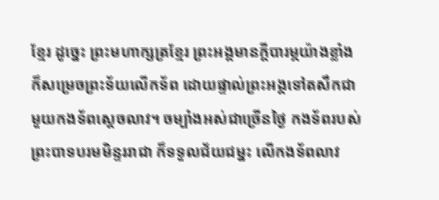ខ្មែរ ដូច្នេះ ព្រះមហាក្សត្រខ្មែរ ព្រះអង្គមានក្ដីបារម្ភយ៉ាងខ្លាំង ក៏សម្រេចព្រះទ័យលើកទ័ព ដោយផ្ទាល់ព្រះអង្គទៅតសឹកជាមួយកងទ័ពស្ដេចលាវ។ ចម្បាំងអស់ជាច្រើនថ្ងៃ កងទ័ពរបស់ ព្រះបាទបរមមិន្ទររាជា ក៏ទទួលជ័យជម្នះ លើកងទ័ពលាវ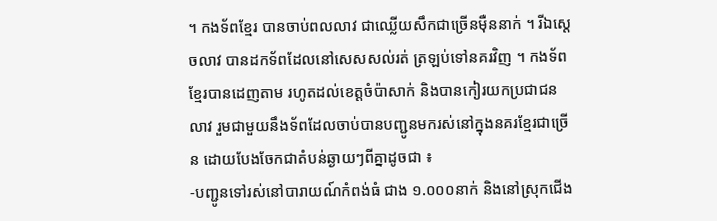។ កងទ័ពខ្មែរ បានចាប់ពលលាវ ជាឈ្លើយសឹកជាច្រើនម៉ឺននាក់ ។ រីឯស្ដេចលាវ បានដកទ័ពដែលនៅសេសសល់រត់ ត្រឡប់ទៅនគរវិញ ។ កងទ័ពខ្មែរបានដេញតាម រហូតដល់ខេត្ដចំប៉ាសាក់ និងបានកៀរយកប្រជាជនលាវ រួមជាមួយនឹងទ័ពដែលចាប់បានបញ្ជូនមករស់នៅក្នុងនគរខ្មែរជាច្រើន ដោយបែងចែកជាតំបន់ឆ្ងាយៗពីគ្នាដូចជា ៖
-បញ្ជូនទៅរស់នៅបារាយណ៍កំពង់ធំ ជាង ១.០០០នាក់ និងនៅស្រុកជើង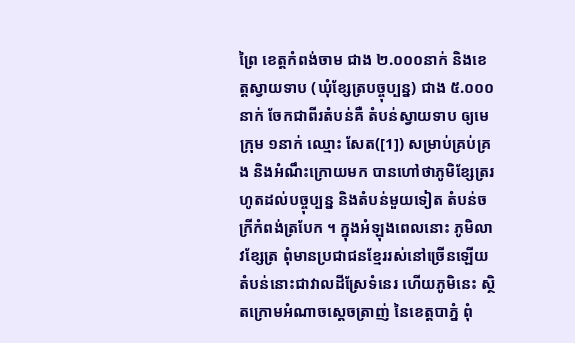ព្រៃ ខេត្ដកំពង់ចាម ជាង ២.០០០នាក់ និងខេត្ដស្វាយទាប (ឃុំខ្សែត្របច្ចុប្បន្ន) ជាង ៥.០០០នាក់ ចែកជាពីរតំបន់គឺ តំបន់ស្វាយទាប ឲ្យមេក្រុម ១នាក់ ឈ្មោះ សែត([1]) សម្រាប់គ្រប់គ្រង និងអំណឹះក្រោយមក បានហៅថាភូមិខ្សែត្ររហូតដល់បច្ចុប្បន្ន និងតំបន់មួយទៀត តំបន់ចក្រីកំពង់ត្របែក ។ ក្នុងអំឡុងពេលនោះ ភូមិលាវខ្សែត្រ ពុំមានប្រជាជនខ្មែររស់នៅច្រើនឡើយ តំបន់នោះជាវាលដីស្រែទំនេរ ហើយភូមិនេះ ស្ថិតក្រោមអំណាចស្ដេចត្រាញ់ នៃខេត្ដបាភ្នំ ពុំ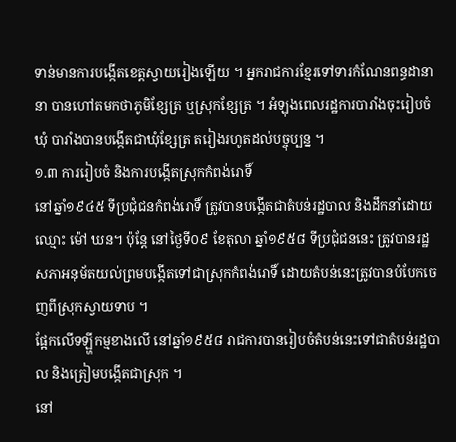ទាន់មានការបង្កើតខេត្ដស្វាយរៀងឡើយ ។ អ្នករាជការខ្មែរទៅទារកំណែនពន្ធដានានា បានហៅតមកថាភូមិខ្សែត្រ ឬស្រុកខ្សែត្រ ។ អំឡុងពេលរដ្ឋការបារាំងចុះរៀបចំឃុំ បារាំងបានបង្កើតជាឃុំខ្សែត្រ តរៀងរហូតដល់បច្ចុប្បន្ន ។
១.៣ ការរៀបចំ និងការបង្កើតស្រុកកំពង់រោទិ៍
នៅឆ្នាំ១៩៤៥ ទីប្រជុំជនកំពង់រោទិ៍ ត្រូវបានបង្កើតជាតំបន់រដ្ឋបាល និងដឹកនាំដោយ ឈ្មោះ ម៉ៅ ឃន។ ប៉ុន្តែ នៅថ្ងៃទី០៩ ខែតុលា ឆ្នាំ១៩៥៨ ទីប្រជុំជននេះ ត្រូវបានរដ្ឋសភាអនុម័តយល់ព្រមបង្កើតទៅជាស្រុកកំពង់រោទិ៍ ដោយតំបន់នេះត្រូវបានបំបែកចេញពីស្រុកស្វាយទាប ។
ផ្អែកលើទឡ្ហីកម្មខាងលើ នៅឆ្នាំ១៩៥៨ រាជការបានរៀបចំតំបន់នេះទៅជាតំបន់រដ្ឋបាល និងត្រៀមបង្កើតជាស្រុក ។
នៅ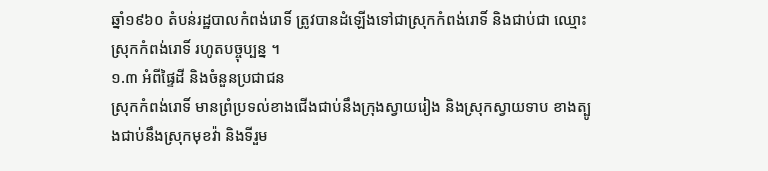ឆ្នាំ១៩៦០ តំបន់រដ្ឋបាលកំពង់រោទិ៍ ត្រូវបានដំឡើងទៅជាស្រុកកំពង់រោទិ៍ និងជាប់ជា ឈ្មោះស្រុកកំពង់រោទិ៍ រហូតបច្ចុប្បន្ន ។
១.៣ អំពីផ្ទៃដី និងចំនួនប្រជាជន
ស្រុកកំពង់រោទិ៍ មានព្រំប្រទល់ខាងជើងជាប់នឹងក្រុងស្វាយរៀង និងស្រុកស្វាយទាប ខាងត្បូងជាប់នឹងស្រុកមុខវ៉ា និងទីរួម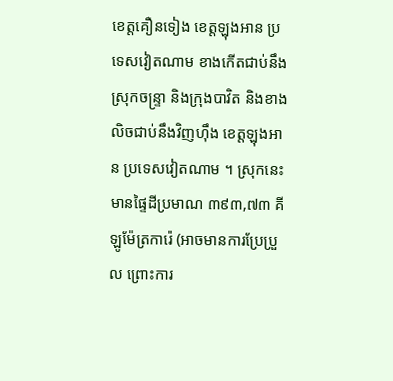ខេត្តគឿនទៀង ខេត្តឡុងអាន ប្រទេសវៀតណាម ខាងកើតជាប់នឹងស្រុកចន្ទ្រា និងក្រុងបាវិត និងខាងលិចជាប់នឹងវិញហ៊ឹង ខេត្តឡុងអាន ប្រទេសវៀតណាម ។ ស្រុកនេះមានផ្ទៃដីប្រមាណ ៣៩៣,៧៣ គីឡូម៉ែត្រការ៉េ (អាចមានការប្រែប្រួល ព្រោះការ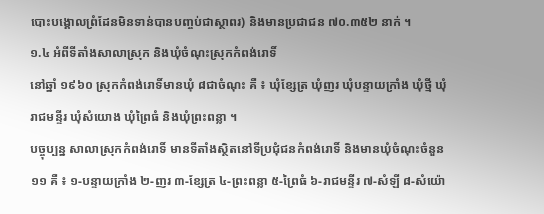បោះបង្គោលព្រំដែនមិនទាន់បានបញ្ចប់ជាស្ថាពរ) និងមានប្រជាជន ៧០.៣៥២ នាក់ ។
១.៤ អំពីទីតាំងសាលាស្រុក និងឃុំចំណុះស្រុកកំពង់រោទិ៍
នៅឆ្នាំ ១៩៦០ ស្រុកកំពង់រោទិ៍មានឃុំ ៨ជាចំណុះ គឺ ៖ ឃុំខ្សែត្រ ឃុំញរ ឃុំបន្ទាយក្រាំង ឃុំថ្មី ឃុំរាជមន្ទីរ ឃុំសំយោង ឃុំព្រៃធំ និងឃុំព្រះពន្លា ។
បច្ចុប្បន្ន សាលាស្រុកកំពង់រោទិ៍ មានទីតាំងស្ថិតនៅទីប្រជុំជនកំពង់រោទិ៍ និងមានឃុំចំណុះចំនួន ១១ គឺ ៖ ១-បន្ទាយក្រាំង ២-ញរ ៣-ខ្សែត្រ ៤-ព្រះពន្លា ៥-ព្រៃធំ ៦-រាជមន្ទីរ ៧-សំឡី ៨-សំយ៉ោ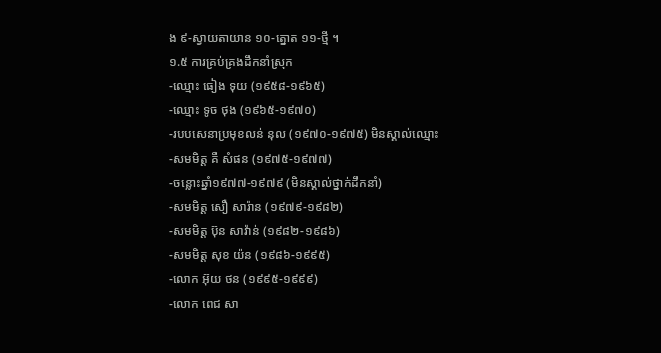ង ៩-ស្វាយតាយាន ១០-ត្នោត ១១-ថ្មី ។
១.៥ ការគ្រប់គ្រងដឹកនាំស្រុក
-ឈ្មោះ ធៀង ទុយ (១៩៥៨-១៩៦៥)
-ឈ្មោះ ទូច ថុង (១៩៦៥-១៩៧០)
-របបសេនាប្រមុខលន់ នុល (១៩៧០-១៩៧៥) មិនស្គាល់ឈ្មោះ
-សមមិត្ដ គឺ សំផន (១៩៧៥-១៩៧៧)
-ចន្លោះឆ្នាំ១៩៧៧-១៩៧៩ (មិនស្គាល់ថ្នាក់ដឹកនាំ)
-សមមិត្ដ សឿ សារ៉ាន (១៩៧៩-១៩៨២)
-សមមិត្ដ ប៊ុន សាវ៉ាន់ (១៩៨២-១៩៨៦)
-សមមិត្ដ សុខ យ៉ន (១៩៨៦-១៩៩៥)
-លោក អ៊ុយ ថន (១៩៩៥-១៩៩៩)
-លោក ពេជ សា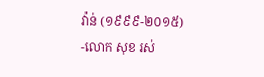វ៉ាន់ (១៩៩៩-២០១៥)
-លោក សុខ រស់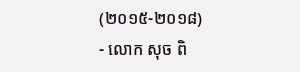(២០១៥-២០១៨)
- លោក សុច ពិ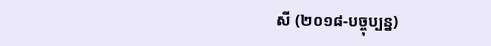សី (២០១៨-បច្ចុប្បន្ន)